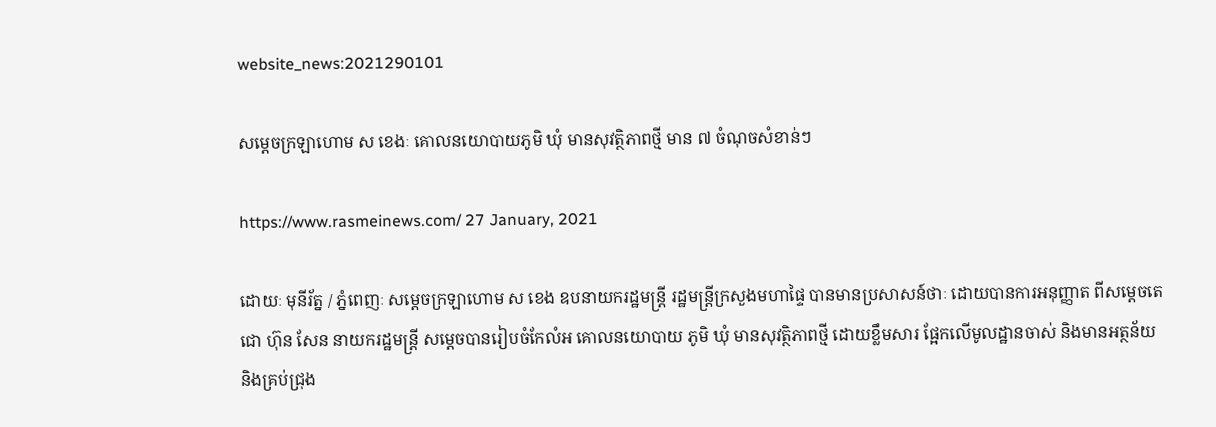website_news:2021290101

សម្តេចក្រឡាហោម ស ខេងៈ គោលនយោបាយភូមិ ឃុំ មានសុវត្ថិភាពថ្មី មាន ៧ ចំណុចសំខាន់ៗ

https://www.rasmeinews.com/ 27 January, 2021

ដោយៈ មុនីរ័ត្ន / ភ្នំពេញៈ សម្តេចក្រឡាហោម ស ខេង ឧបនាយករដ្ឋមន្ត្រី រដ្ឋមន្ត្រីក្រសួងមហាផ្ទៃ បានមានប្រសាសន៍ថាៈ ដោយបានការអនុញ្ញាត ពីសម្តេចតេជោ ហ៊ុន សែន នាយករដ្ឋមន្ត្រី សម្តេចបានរៀបចំកែលំអ គោលនយោបាយ ភូមិ ឃុំ មានសុវត្ថិភាពថ្មី ដោយខ្លឹមសារ ផ្អែកលើមូលដ្ឋានចាស់ និងមានអត្ថន័យ និងគ្រប់ជ្រុង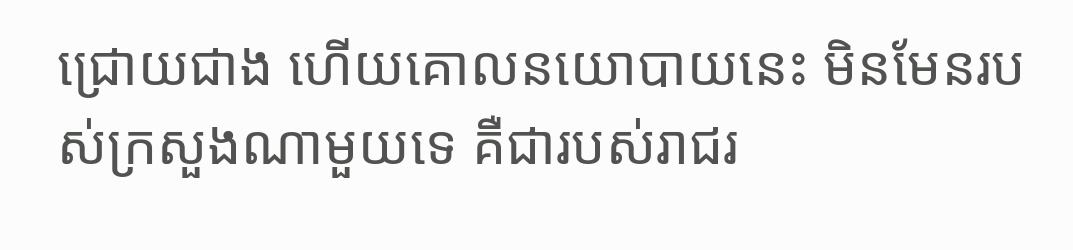ជ្រោយជាង ហើយគោលនយោបាយនេះ មិនមែនរបស់ក្រសួងណាមួយទេ គឺជារបស់រាជរ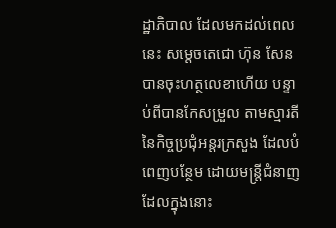ដ្ឋាភិបាល ដែលមកដល់ពេលនេះ សម្តេចតេជោ ហ៊ុន សែន បានចុះហត្ថលេខាហើយ បន្ទាប់ពីបានកែសម្រួល តាមស្មារតី នៃកិច្ចប្រជុំអន្តរក្រសួង ដែលបំពេញបន្ថែម ដោយមន្ត្រីជំនាញ ដែលក្នុងនោះ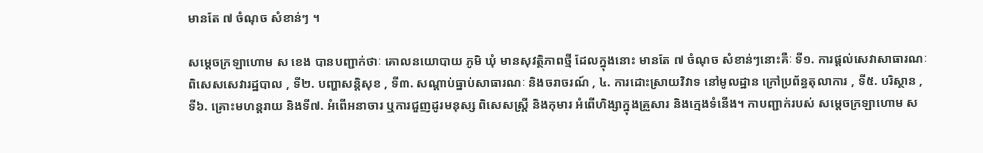មានតែ ៧ ចំណុច សំខាន់ៗ ។

សម្តេចក្រឡាហោម ស ខេង បានបញ្ជាក់ថាៈ គោលនយោបាយ ភូមិ ឃុំ មានសុវត្ថិភាពថ្មី ដែលក្នុងនោះ មានតែ ៧ ចំណុច សំខាន់ៗនោះគឺៈ ទី១. ការផ្តល់សេវាសាធារណៈ ពិសេសសេវារដ្ឋបាល , ទី២. បញ្ហាសន្តិសុខ , ទី៣. សណ្តាប់ធ្នាប់សាធារណៈ និងចរាចរណ៍ , ៤. ការដោះស្រាយវិវាទ នៅមូលដ្ឋាន ក្រៅប្រព័ន្ធតុលាការ , ទី៥. បរិស្ថាន , ទី៦. គ្រោះមហន្តរាយ និងទី៧. អំពើអនាចារ ឬការជួញដូរមនុស្ស ពិសេសស្ត្រី និងកុមារ អំពើហិង្សាក្នុងគ្រួសារ និងក្មេងទំនើង។ កាបញ្ជាក់របស់ សម្តេចក្រឡាហោម ស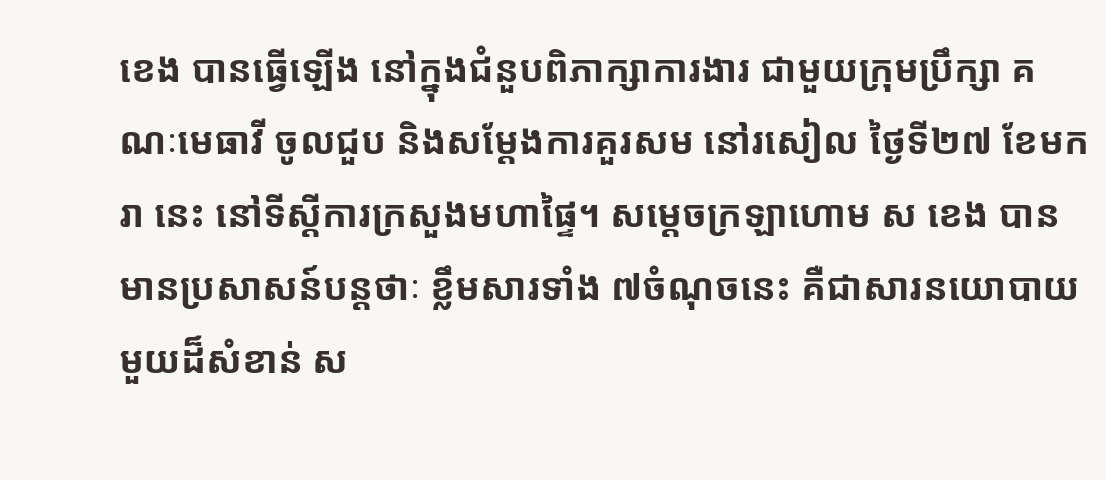ខេង បានធ្វើឡើង នៅក្នុងជំនួបពិភាក្សាការងារ ជាមួយក្រុមប្រឹក្សា គណៈមេធាវី ចូលជួប និងសម្តែងការគួរសម នៅរសៀល ថ្ងៃទី២៧ ខែមករា នេះ នៅទីស្តីការក្រសួងមហាផ្ទៃ។ សម្តេចក្រឡាហោម ស ខេង បានមានប្រសាសន៍បន្តថាៈ ខ្លឹមសារទាំង ៧ចំណុចនេះ គឺជាសារនយោបាយមួយដ៏សំខាន់ ស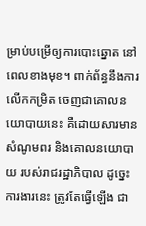ម្រាប់បម្រើឲ្យការបោះឆ្នោត នៅពេលខាងមុខ។ ពាក់ព័ន្ធនឹងការលើកកម្រិត ចេញជាគោលនយោបាយនេះ គឺដោយសារមានសំណូមពរ និងគោលនយោបាយ របស់រាជរដ្ឋាភិបាល ដូច្នេះការងារនេះ ត្រូវតែធ្វើឡើង ជា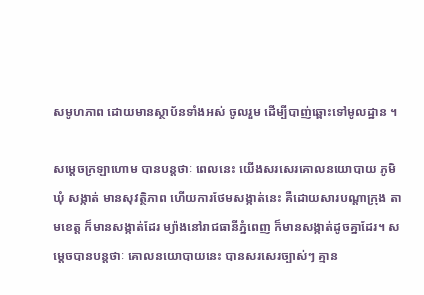សមូហភាព ដោយមានស្ថាប័នទាំងអស់ ចូលរួម ដើម្បីបាញ់ឆ្ពោះទៅមូលដ្ឋាន ។

សម្ដេចក្រឡាហោម បានបន្តថាៈ ពេលនេះ យើងសរសេរគោលនយោបាយ ភូមិ ឃុំ សង្កាត់ មានសុវត្ថិភាព ហើយការថែមសង្កាត់នេះ គឺដោយសារបណ្ដាក្រុង តាមខេត្ត ក៏មានសង្កាត់ដែរ ម្យ៉ាងនៅរាជធានីភ្នំពេញ ក៏មានសង្កាត់ដូចគ្នាដែរ។ សម្ដេចបានបន្តថាៈ គោលនយោបាយនេះ បានសរសេរច្បាស់ៗ គ្មាន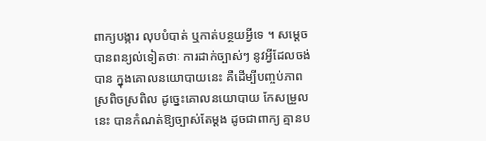ពាក្យបង្ការ លុបបំបាត់ ឬកាត់បន្ថយអ្វីទេ ។ សម្ដេច បានពន្យល់ទៀតថាៈ ការដាក់ច្បាស់ៗ នូវអ្វីដែលចង់បាន ក្នុងគោលនយោបាយនេះ គឺដើម្បីបញ្ចប់ភាពស្រពិចស្រពិល ដូច្នេះគោលនយោបាយ កែសម្រួលនេះ បានកំណត់ឱ្យច្បាស់តែម្ដង ដូចជាពាក្យ គ្មានប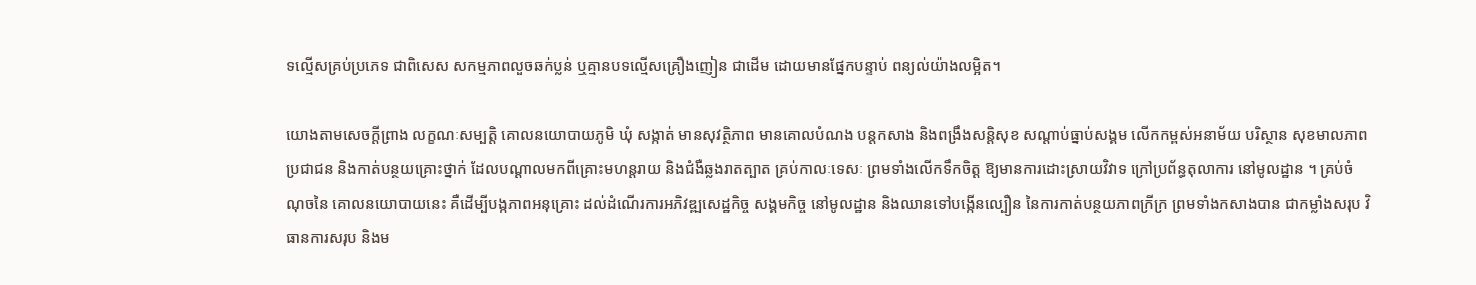ទល្មើសគ្រប់ប្រភេទ ជាពិសេស សកម្មភាពលួចឆក់ប្លន់ ឬគ្មានបទល្មើសគ្រឿងញៀន ជាដើម ដោយមានផ្នែកបន្ទាប់ ពន្យល់យ៉ាងលម្អិត។

យោងតាមសេចក្ដីព្រាង លក្ខណៈសម្បត្តិ គោលនយោបាយភូមិ ឃុំ សង្កាត់ មានសុវត្ថិភាព មានគោលបំណង បន្តកសាង និងពង្រឹងសន្តិសុខ សណ្ដាប់ធ្នាប់សង្គម លើកកម្ពស់អនាម័យ បរិស្ថាន សុខមាលភាពប្រជាជន និងកាត់បន្ថយគ្រោះថ្នាក់ ដែលបណ្ដាលមកពីគ្រោះមហន្តរាយ និងជំងឺឆ្លងរាតត្បាត គ្រប់កាលៈទេសៈ ព្រមទាំងលើកទឹកចិត្ត ឱ្យមានការដោះស្រាយវិវាទ ក្រៅប្រព័ន្ធតុលាការ នៅមូលដ្ឋាន ។ គ្រប់ចំណុចនៃ គោលនយោបាយនេះ គឺដើម្បីបង្កភាពអនុគ្រោះ ដល់ដំណើរការអភិវឌ្ឍសេដ្ឋកិច្ច សង្គមកិច្ច នៅមូលដ្ឋាន និងឈានទៅបង្កើនល្បឿន នៃការកាត់បន្ថយភាពក្រីក្រ ព្រមទាំងកសាងបាន ជាកម្លាំងសរុប វិធានការសរុប និងម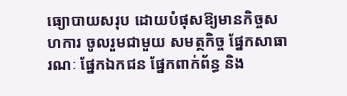ធ្យោបាយសរុប ដោយបំផុសឱ្យមានកិច្ចសហការ ចូលរួមជាមួយ សមត្ថកិច្ច ផ្នែកសាធារណៈ ផ្នែកឯកជន ផ្នែកពាក់ព័ន្ធ និង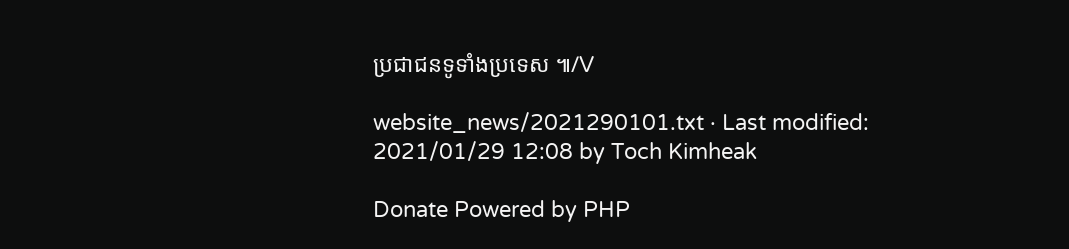ប្រជាជនទូទាំងប្រទេស ៕/V

website_news/2021290101.txt · Last modified: 2021/01/29 12:08 by Toch Kimheak

Donate Powered by PHP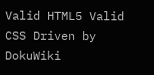Valid HTML5 Valid CSS Driven by DokuWiki